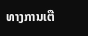ທາງການເຕື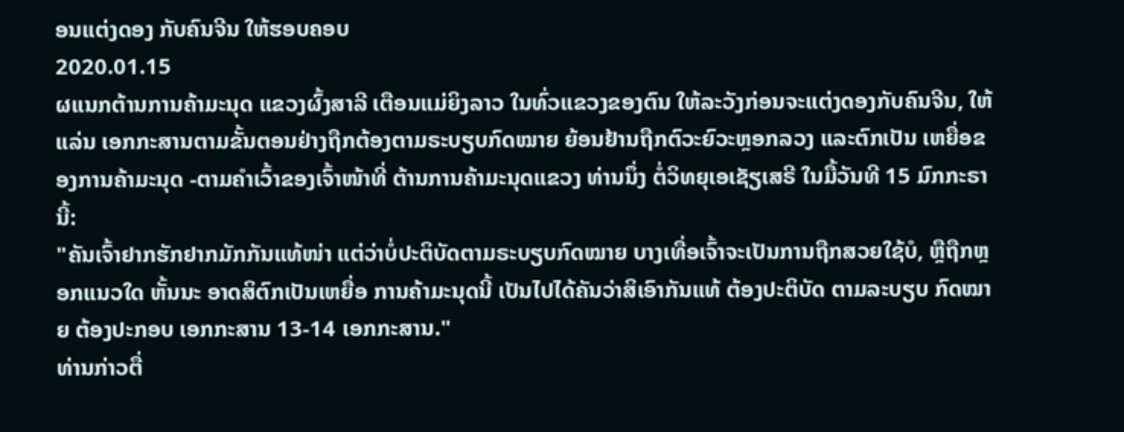ອນແຕ່ງດອງ ກັບຄົນຈີນ ໃຫ້ຮອບຄອບ
2020.01.15
ຜແນກຕ້ານການຄ້າມະນຸດ ແຂວງຜົ້ງສາລີ ເຕືອນແມ່ຍິງລາວ ໃນທົ່ວແຂວງຂອງຕົນ ໃຫ້ລະວັງກ່ອນຈະແຕ່ງດອງກັບຄົນຈີນ, ໃຫ້ແລ່ນ ເອກກະສານຕາມຂັ້ນຕອນຢ່າງຖືກຕ້ອງຕາມຣະບຽບກົດໝາຍ ຍ້ອນຢ້ານຖືກຕົວະຍົວະຫຼອກລວງ ແລະຕົກເປັນ ເຫຍື່ອຂອງການຄ້າມະນຸດ -ຕາມຄໍາເວົ້າຂອງເຈົ້າໜ້າທີ່ ຕ້ານການຄ້າມະນຸດແຂວງ ທ່ານນຶ່ງ ຕໍ່ວິທຍຸເອເຊັຽເສຣີ ໃນມື້ວັນທີ 15 ມົກກະຣາ ນີ້:
"ຄັນເຈົ້າຢາກຮັກຢາກມັກກັນແທ້ໜ່າ ແຕ່ວ່າບໍ່ປະຕິບັດຕາມຣະບຽບກົດໝາຍ ບາງເທື່ອເຈົ້າຈະເປັນການຖືກສວຍໃຊ້ບໍ, ຫຼືຖືກຫຼອກແນວໃດ ຫັ້ນນະ ອາດສິຕົກເປັນເຫຍື່ອ ການຄ້າມະນຸດນີ້ ເປັນໄປໄດ້ຄັນວ່າສິເອົາກັນແທ້ ຕ້ອງປະຕິບັດ ຕາມລະບຽບ ກົດໝາຍ ຕ້ອງປະກອບ ເອກກະສານ 13-14 ເອກກະສານ."
ທ່ານກ່າວຕື່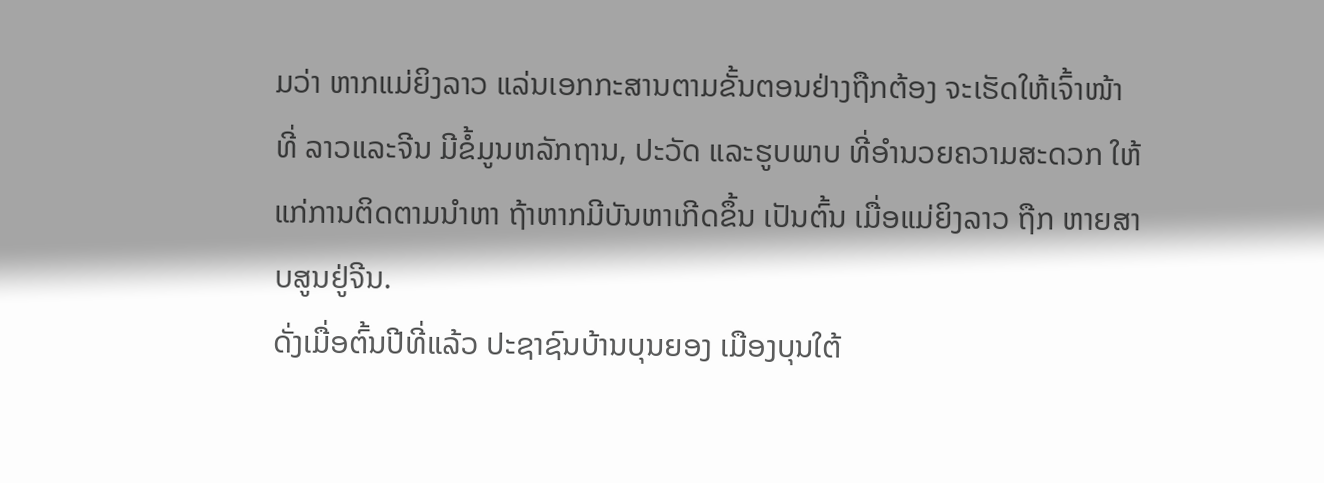ມວ່າ ຫາກແມ່ຍິງລາວ ແລ່ນເອກກະສານຕາມຂັ້ນຕອນຢ່າງຖືກຕ້ອງ ຈະເຮັດໃຫ້ເຈົ້າໜ້າທີ່ ລາວແລະຈີນ ມີຂໍ້ມູນຫລັກຖານ, ປະວັດ ແລະຮູບພາບ ທີ່ອໍານວຍຄວາມສະດວກ ໃຫ້ແກ່ການຕິດຕາມນໍາຫາ ຖ້າຫາກມີບັນຫາເກີດຂຶ້ນ ເປັນຕົ້ນ ເມື່ອແມ່ຍິງລາວ ຖືກ ຫາຍສາບສູນຢູ່ຈີນ.
ດັ່ງເມື່ອຕົ້ນປີທີ່ແລ້ວ ປະຊາຊົນບ້ານບຸນຍອງ ເມືອງບຸນໃຕ້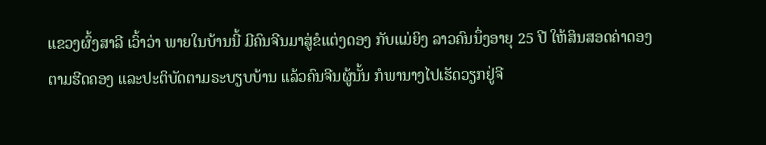ແຂວງຜົ້ງສາລີ ເວົ້າວ່າ ພາຍໃນບ້ານນີ້ ມີຄົນຈີນມາສູ່ຂໍແຕ່ງດອງ ກັບແມ່ຍິງ ລາວຄົນນຶ່ງອາຍຸ 25 ປີ ໃຫ້ສິນສອດຄ່າດອງຕາມຮີດຄອງ ແລະປະຕິບັດຕາມຣະບຽບບ້ານ ແລ້ວຄົນຈີນຜູ້ນັ້ນ ກໍພານາງໄປເຮັດວຽກຢູ່ຈີ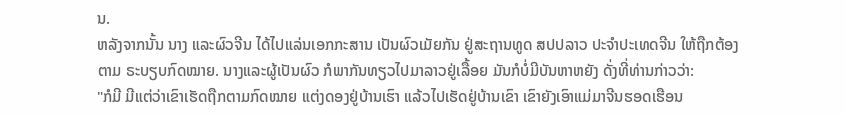ນ.
ຫລັງຈາກນັ້ນ ນາງ ແລະຜົວຈີນ ໄດ້ໄປແລ່ນເອກກະສານ ເປັນຜົວເມັຍກັນ ຢູ່ສະຖານທູດ ສປປລາວ ປະຈໍາປະເທດຈີນ ໃຫ້ຖືກຕ້ອງຕາມ ຣະບຽບກົດໝາຍ. ນາງແລະຜູ້ເປັນຜົວ ກໍພາກັນທຽວໄປມາລາວຢູ່ເລື້ອຍ ມັນກໍບໍ່ມີບັນຫາຫຍັງ ດັ່ງທີ່ທ່ານກ່າວວ່າ:
"ກໍມີ ມີແຕ່ວ່າເຂົາເຮັດຖືກຕາມກົດໝາຍ ແຕ່ງດອງຢູ່ບ້ານເຮົາ ແລ້ວໄປເຮັດຢູ່ບ້ານເຂົາ ເຂົາຍັງເອົາແມ່ມາຈີນຮອດເຮືອນ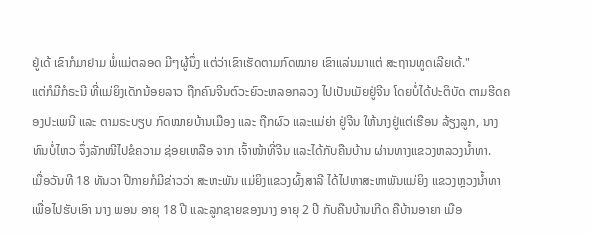ຢູ່ເດ້ ເຂົາກໍມາຢາມ ພໍ່ແມ່ຕລອດ ມີໆຜູ້ນຶ່ງ ແຕ່ວ່າເຂົາເຮັດຕາມກົດໝາຍ ເຂົາແລ່ນມາແຕ່ ສະຖານທູດເລີຍເດ້."
ແຕ່ກໍມີກໍຣະນີ ທີ່ແມ່ຍິງເດັກນ້ອຍລາວ ຖືກຄົນຈີນຕົວະຍົວະຫລອກລວງ ໄປເປັນເມັຍຢູ່ຈີນ ໂດຍບໍ່ໄດ້ປະຕິບັດ ຕາມຮີດຄອງປະເພນີ ແລະ ຕາມຣະບຽບ ກົດໝາຍບ້ານເມືອງ ແລະ ຖືກຜົວ ແລະແມ່ຍ່າ ຢູ່ຈີນ ໃຫ້ນາງຢູ່ແຕ່ເຮືອນ ລ້ຽງລູກ, ນາງທົນບໍ່ໄຫວ ຈຶ່ງລັກໜີໄປຂໍຄວາມ ຊ່ອຍເຫລືອ ຈາກ ເຈົ້າໜ້າທີ່ຈີນ ແລະໄດ້ກັບຄືນບ້ານ ຜ່ານທາງແຂວງຫລວງນໍ້າທາ.
ເມື່ອວັນທີ 18 ທັນວາ ປີກາຍກໍມີຂ່າວວ່າ ສະຫະພັນ ແມ່ຍິງແຂວງຜົ້ງສາລີ ໄດ້ໄປຫາສະຫາພັນແມ່ຍິງ ແຂວງຫຼວງນໍ້າທາ ເພື່ອໄປຮັບເອົາ ນາງ ພອນ ອາຍຸ 18 ປີ ແລະລູກຊາຍຂອງນາງ ອາຍຸ 2 ປີ ກັບຄືນບ້ານເກີດ ຄືບ້ານອາຍາ ເມືອ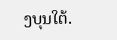ງບຸນໃຕ້.